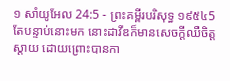១ សាំយូអែល 24:5 - ព្រះគម្ពីរបរិសុទ្ធ ១៩៥៤5 តែបន្ទាប់នោះមក នោះដាវីឌក៏មានសេចក្ដីឈឺចិត្តស្តាយ ដោយព្រោះបានកា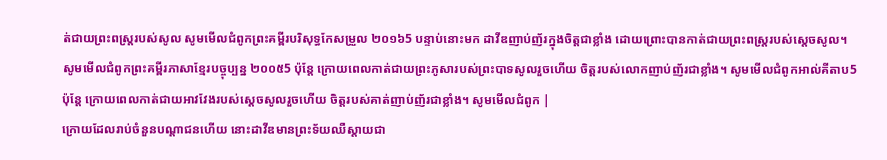ត់ជាយព្រះពស្ត្ររបស់សូល សូមមើលជំពូកព្រះគម្ពីរបរិសុទ្ធកែសម្រួល ២០១៦5 បន្ទាប់នោះមក ដាវីឌញាប់ញ័រក្នុងចិត្តជាខ្លាំង ដោយព្រោះបានកាត់ជាយព្រះពស្ត្ររបស់ស្តេចសូល។ សូមមើលជំពូកព្រះគម្ពីរភាសាខ្មែរបច្ចុប្បន្ន ២០០៥5 ប៉ុន្តែ ក្រោយពេលកាត់ជាយព្រះភូសារបស់ព្រះបាទសូលរួចហើយ ចិត្តរបស់លោកញាប់ញ័រជាខ្លាំង។ សូមមើលជំពូកអាល់គីតាប5 ប៉ុន្តែ ក្រោយពេលកាត់ជាយអាវវែងរបស់ស្តេចសូលរួចហើយ ចិត្តរបស់គាត់ញាប់ញ័រជាខ្លាំង។ សូមមើលជំពូក |
ក្រោយដែលរាប់ចំនួនបណ្តាជនហើយ នោះដាវីឌមានព្រះទ័យឈឺស្តាយជា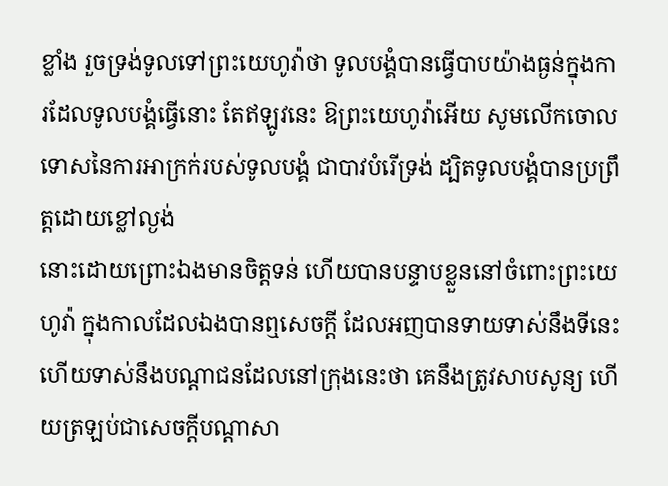ខ្លាំង រួចទ្រង់ទូលទៅព្រះយេហូវ៉ាថា ទូលបង្គំបានធ្វើបាបយ៉ាងធ្ងន់ក្នុងការដែលទូលបង្គំធ្វើនោះ តែឥឡូវនេះ ឱព្រះយេហូវ៉ាអើយ សូមលើកចោលទោសនៃការអាក្រក់របស់ទូលបង្គំ ជាបាវបំរើទ្រង់ ដ្បិតទូលបង្គំបានប្រព្រឹត្តដោយខ្លៅល្ងង់
នោះដោយព្រោះឯងមានចិត្តទន់ ហើយបានបន្ទាបខ្លួននៅចំពោះព្រះយេហូវ៉ា ក្នុងកាលដែលឯងបានឮសេចក្ដី ដែលអញបានទាយទាស់នឹងទីនេះ ហើយទាស់នឹងបណ្តាជនដែលនៅក្រុងនេះថា គេនឹងត្រូវសាបសូន្យ ហើយត្រឡប់ជាសេចក្ដីបណ្តាសា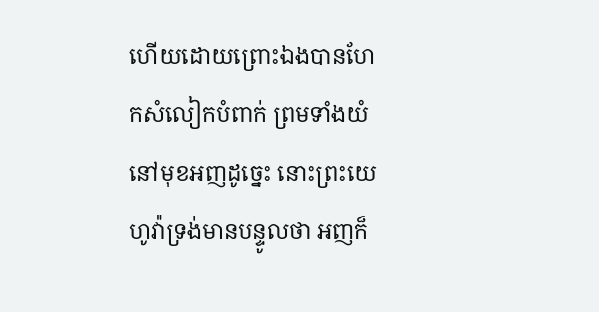ហើយដោយព្រោះឯងបានហែកសំលៀកបំពាក់ ព្រមទាំងយំនៅមុខអញដូច្នេះ នោះព្រះយេហូវ៉ាទ្រង់មានបន្ទូលថា អញក៏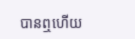បានឮហើយ